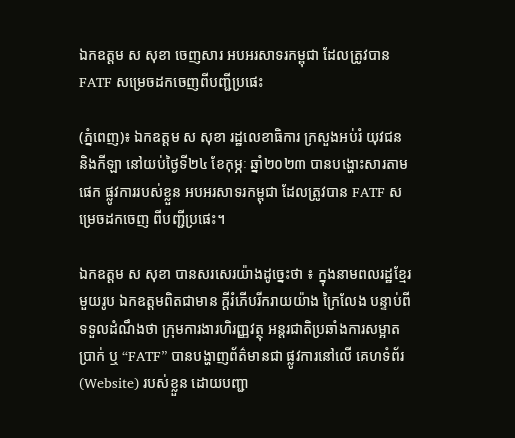ឯកឧត្តម ស សុខា ចេញសារ អបអរសាទរកម្ពុជា ដែលត្រូវបាន FATF សម្រេចដកចេញពីបញ្ជីប្រផេះ

(ភ្នំពេញ)៖ ឯកឧត្តម ស សុខា រដ្ឋលេខាធិការ ក្រសួងអប់រំ យុវជន និងកីឡា នៅយប់ថ្ងៃទី២៤ ខែកុម្ភៈ ឆ្នាំ២០២៣ បានបង្ហោះសារតាមផេក ផ្លូវការរបស់ខ្លួន អបអរសាទរកម្ពុជា ដែលត្រូវបាន FATF សម្រេចដកចេញ ពីបញ្ជីប្រផេះ។

ឯកឧត្តម ស សុខា បានសរសេរយ៉ាងដូច្នេះថា ៖ ក្នុងនាមពលរដ្ឋខ្មែរមួយរូប ឯកឧត្តមពិតជាមាន ក្តីរំភើបរីករាយយ៉ាង ក្រៃលែង បន្ទាប់ពីទទួលដំណឹងថា ក្រុមការងារហិរញ្ញវត្ថុ អន្តរជាតិប្រឆាំងការសម្អាតប្រាក់ ឬ “FATF” បានបង្ហាញព័ត៌មានជា ផ្លូវការនៅលើ គេហទំព័រ(Website) របស់ខ្លួន ដោយបញ្ជា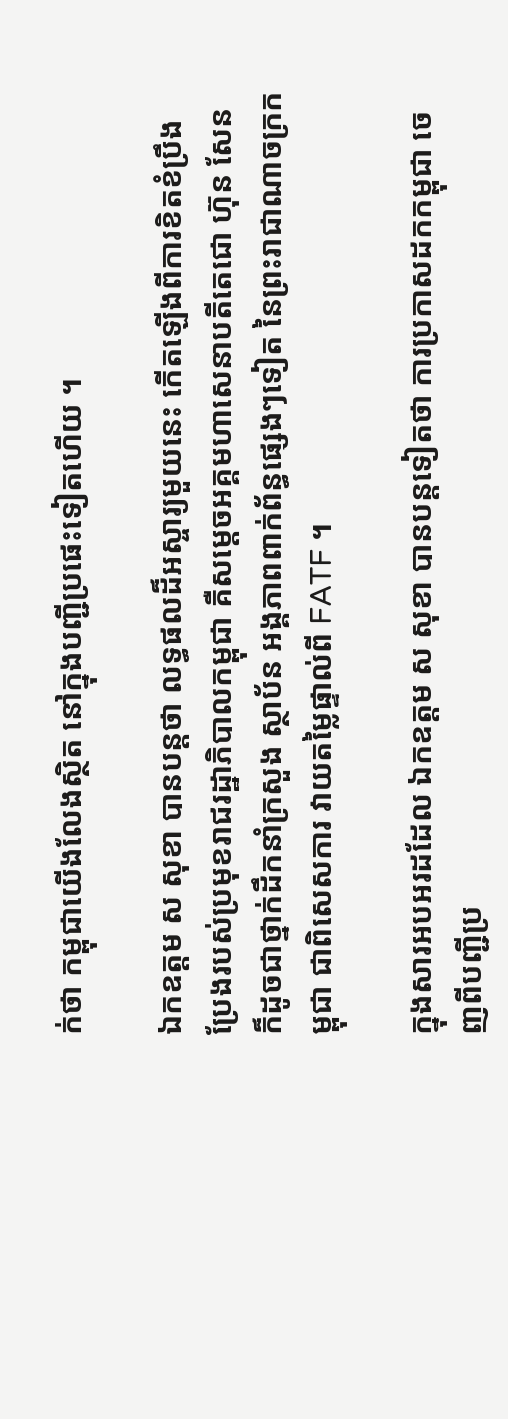ក់ថា កម្ពុជាយើងលែងស្ថិត នៅក្នុងបញ្ជីប្រផេះទៀតហើយ ។

ឯកឧត្តម ស សុខា បានបន្តថា លទ្ធផលដ៏អស្ចារ្យមួយនេះ កើតឡើងពីការខិតខំប្រឹងប្រែងរបស់ប្រមុខរាជរដ្ឋាភិបាលកម្ពុជា គឺសម្តេចអគ្គមហាសេនាបតីតេជោ ហ៊ុន សែន ក៏ដូចជាថ្នាក់ដឹកនាំក្រសួង ស្ថាប័ន អង្គភាពពាក់ព័ន្ធផ្សេងៗទៀត នៃព្រះរាជាណាចក្រកម្ពុជា ជាពិសេសការ វាយតម្លៃផ្ទាល់ពី FATF ។

ក្នុងសារអបអរដដែល ឯកឧត្តម ស សុខា បានបន្តទៀតថា ការប្រកាសដកកម្ពុជា ចេញពីបញ្ជីប្រ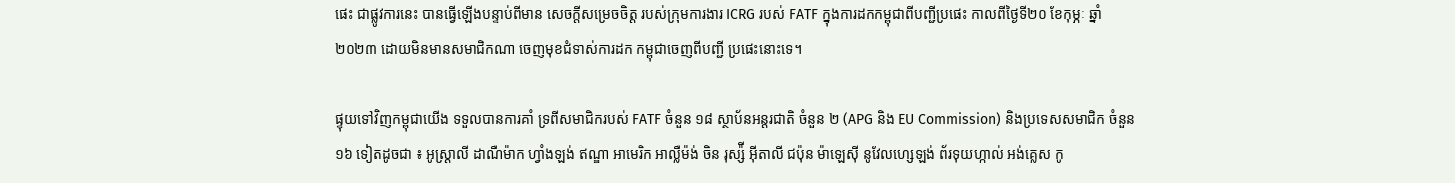ផេះ ជាផ្លូវការនេះ បានធ្វើឡើងបន្ទាប់ពីមាន សេចក្តីសម្រេចចិត្ត របស់ក្រុមការងារ ICRG របស់ FATF ក្នុងការដកកម្ពុជាពីបញ្ជីប្រផេះ កាលពីថ្ងៃទី២០ ខែកុម្ភៈ ឆ្នាំ២០២៣ ដោយមិនមានសមាជិកណា ចេញមុខជំទាស់ការដក កម្ពុជាចេញពីបញ្ជី ប្រផេះនោះទេ។

ផ្ទុយទៅវិញកម្ពុជាយើង ទទួលបានការគាំ ទ្រពីសមាជិករបស់ FATF ចំនួន ១៨ ស្ថាប័នអន្តរជាតិ ចំនួន ២ (APG និង EU Commission) និងប្រទេសសមាជិក ចំនួន ១៦ ទៀតដូចជា ៖ អូស្ត្រាលី ដាណឺម៉ាក ហ្វាំងឡង់ ឥណ្ឌា អាមេរិក អាល្លឺម៉ង់ ចិន រុស្ស៉ី អ៊ីតាលី ជប៉ុន ម៉ាឡេស៊ី នូវែលហ្សេឡង់ ព័រទុយហ្កាល់ អង់គ្លេស កូ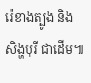រ៉េខាងត្បូង និងសិង្ហបុរី ជាដើម៕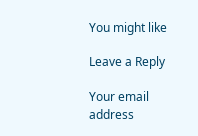You might like

Leave a Reply

Your email address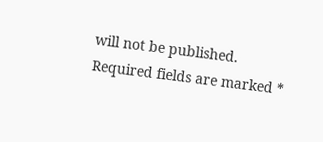will not be published. Required fields are marked *